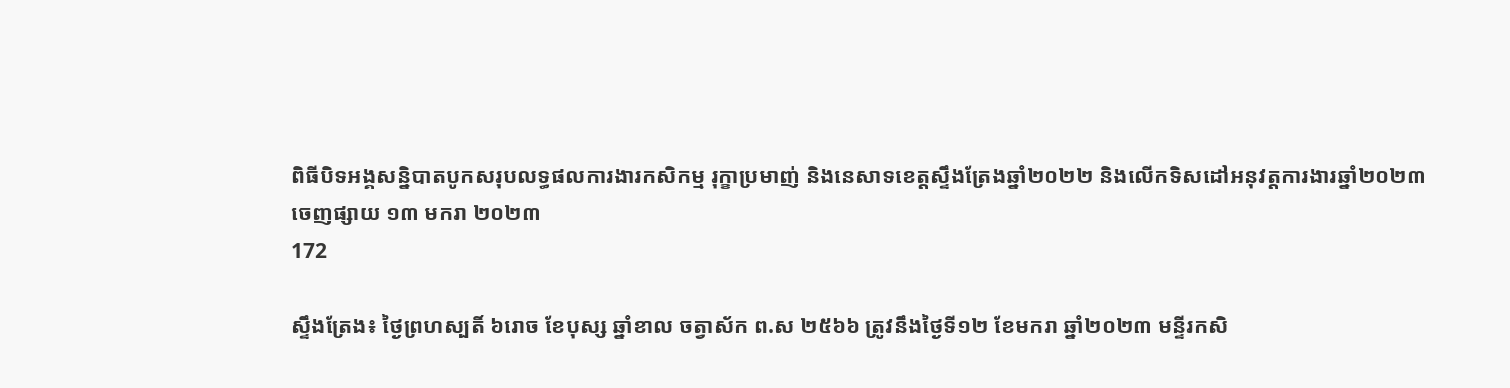ពិធីបិទអង្គសន្និបាតបូកសរុបលទ្ធផលការងារកសិកម្ម រុក្ខាប្រមាញ់ និងនេសាទខេត្តស្ទឹងត្រែងឆ្នាំ២០២២ និងលើកទិសដៅអនុវត្តការងារឆ្នាំ២០២៣
ចេញផ្សាយ ១៣ មករា ២០២៣
172

ស្ទឹងត្រែង៖ ថ្ងៃព្រហស្បតិ៍ ៦រោច ខែបុស្ស ឆ្នាំខាល ចត្វាស័ក ព.ស ២៥៦៦ ត្រូវនឹងថ្ងៃទី១២ ខែមករា ឆ្នាំ២០២៣ មន្ទីរកសិ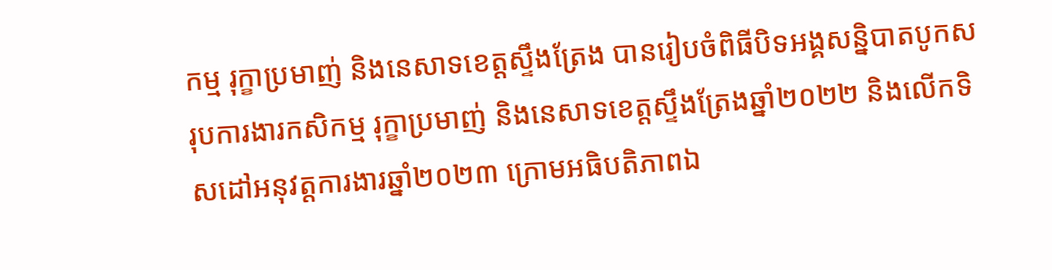កម្ម រុក្ខាប្រមាញ់ និងនេសាទខេត្តស្ទឹងត្រែង បានរៀបចំពិធីបិទអង្គសន្និបាតបូកសរុបការងារកសិកម្ម រុក្ខាប្រមាញ់ និងនេសាទខេត្តស្ទឹងត្រែងឆ្នាំ២០២២ និងលើកទិសដៅអនុវត្តការងារឆ្នាំ២០២៣ ក្រោមអធិបតិភាពឯ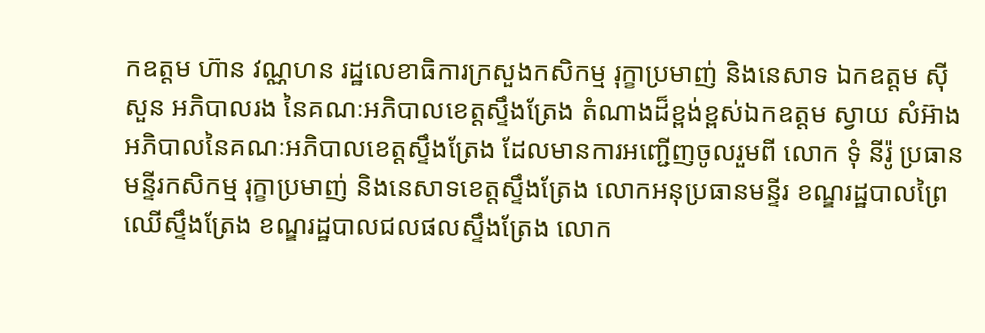កឧត្តម ហ៊ាន វណ្ណហន រដ្ឋលេខាធិការក្រសួងកសិកម្ម រុក្ខាប្រមាញ់ និងនេសាទ ឯកឧត្តម ស៊ី សួន អភិបាលរង នៃគណៈអភិបាលខេត្តស្ទឹងត្រែង តំណាងដ៏ខ្ពង់ខ្ពស់ឯកឧត្តម ស្វាយ សំអ៊ាង អភិបាលនៃគណៈអភិបាលខេត្តស្ទឹងត្រែង ដែលមានការអញ្ជើញចូលរួមពី លោក ទុំ នីរ៉ូ ប្រធានមន្ទីរកសិកម្ម រុក្ខាប្រមាញ់ និងនេសាទខេត្តស្ទឹងត្រែង លោកអនុប្រធានមន្ទីរ ខណ្ឌរដ្ឋបាលព្រៃឈើស្ទឹងត្រែង ខណ្ឌរដ្ឋបាលជលផលស្ទឹងត្រែង លោក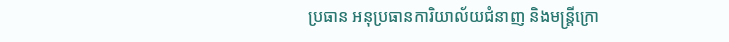ប្រធាន អនុប្រធានការិយាល័យជំនាញ និងមន្ត្រីក្រោ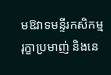មឱវាទមន្ទីរកសិកម្ម រុក្ខាប្រមាញ់ និងនេ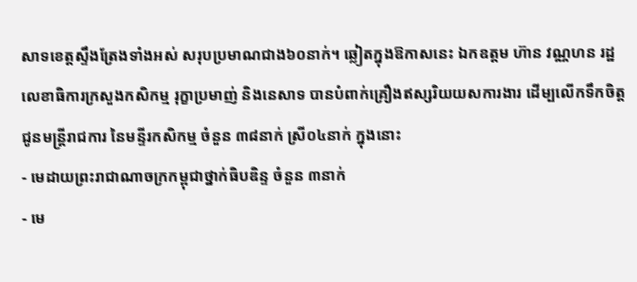សាទខេត្តស្ទឹងត្រែងទាំងអស់ សរុបប្រមាណជាង៦០នាក់។ ឆ្លៀតក្នុងឱកាសនេះ ឯកឧត្តម ហ៊ាន វណ្ណហន រដ្ឋលេខាធិការក្រសួងកសិកម្ម រុក្ខាប្រមាញ់ និងនេសាទ បានបំពាក់គ្រឿងឥស្សរិយយសការងារ ដើម្បលើកទឹកចិត្តជូនមន្ត្រីរាជការ នៃមន្ទីរកសិកម្ម ចំនួន ៣៨នាក់ ស្រី០៤នាក់ ក្នុងនោះ
- មេដាយព្រះរាជាណាចក្រកម្ពុជាថ្នាក់ធិបឌិន្ទ ចំនួន ៣នាក់
- មេ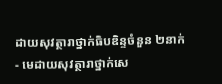ដាយសុវត្ថារាថ្នាក់ធិបឌិន្ទចំនួន ២នាក់
- មេដាយសុវត្ថារាថ្នាក់សេ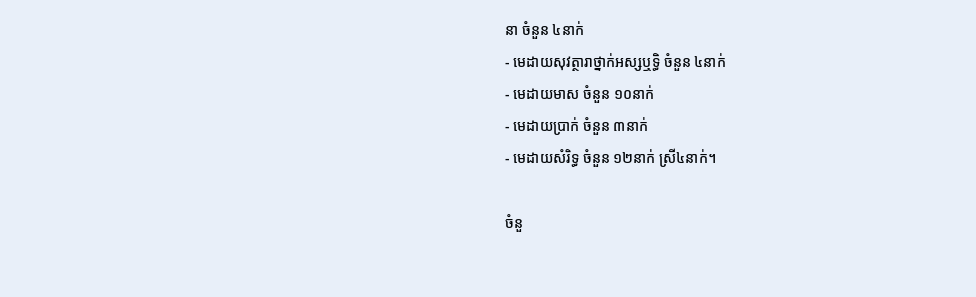នា ចំនួន ៤នាក់
- មេដាយសុវត្ថារាថ្នាក់អស្សឬទ្ធិ ចំនួន ៤នាក់
- មេដាយមាស ចំនួន ១០នាក់
- មេដាយប្រាក់ ចំនួន ៣នាក់
- មេដាយសំរិទ្ធ ចំនួន ១២នាក់ ស្រី៤នាក់។

ចំនួ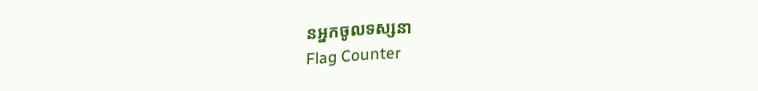នអ្នកចូលទស្សនា
Flag Counter